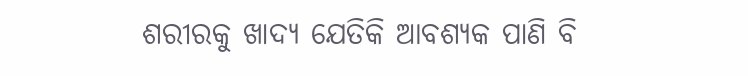ଶରୀରକୁ ଖାଦ୍ୟ ଯେତିକି ଆବଶ୍ୟକ ପାଣି ବି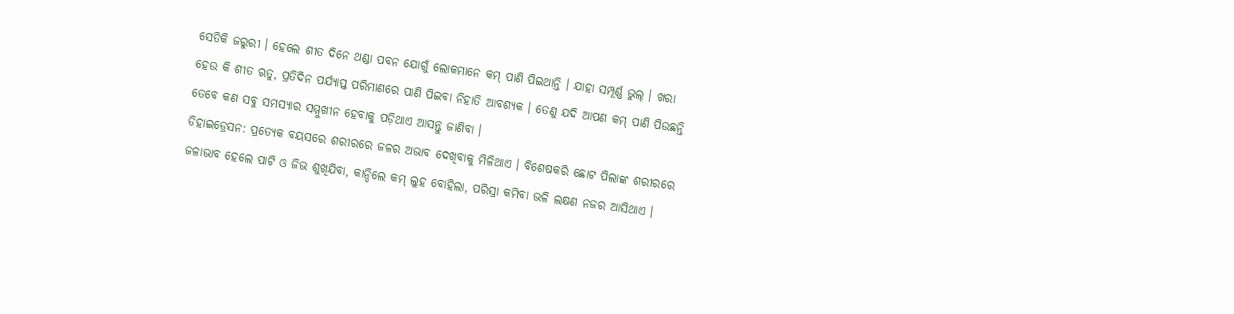ସେତିକି ଜରୁରୀ । ହେଲେ ଶୀତ ଦିନେ ଥଣ୍ଡା ପବନ ଯୋଗୁଁ ଲୋକମାନେ କମ୍ ପାଣି ପିଇଥାନ୍ତି । ଯାହା ସମ୍ପୂର୍ଣ୍ଣ ଭୁଲ୍ । ଖରା ହେଉ କି ଶୀତ ଋତୁ, ପ୍ରତିଦିନ ପର୍ଯ୍ୟାପ୍ତ ପରିମାଣରେ ପାଣି ପିଇବା ନିହାତି ଆବଶ୍ୟକ । ତେଣୁ ଯଦି ଆପଣ କମ୍ ପାଣି ପିଉଛନ୍ତି ତେବେ କଣ ସବୁ ସମସ୍ୟାର ସମ୍ମୁଖୀନ ହେବାକୁ ପଡ଼ିଥାଏ ଆସନ୍ତୁ ଜାଣିବା ।
ଡିହାଇଡ୍ରେସନ: ପ୍ରତ୍ୟେକ ବୟସରେ ଶରୀରରେ ଜଳର ଅଭାବ ଦେଖିବାକୁ ମିଳିଥାଏ । ବିଶେଷକରି ଛୋଟ ପିଲାଙ୍କ ଶରୀରରେ ଜଳାଭାବ ହେଲେ ପାଟି ଓ ଜିଭ ଶୁଖିଯିବା, କାନ୍ଦିଲେ କମ୍ ଲୁହ ବୋହିଲା, ପରିସ୍ରା କମିବା ଭଳି ଲକ୍ଷଣ ନଜର ଆସିଥାଏ ।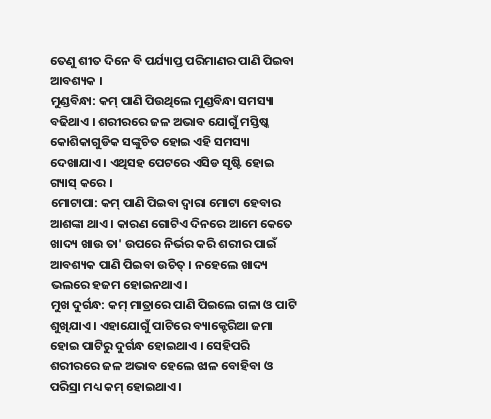ତେଣୁ ଶୀତ ଦିନେ ବି ପର୍ଯ୍ୟାପ୍ତ ପରିମାଣର ପାଣି ପିଇବା ଆବଶ୍ୟକ ।
ମୁଣ୍ଡବିନ୍ଧା: କମ୍ ପାଣି ପିଉଥିଲେ ମୁଣ୍ଡବିନ୍ଧା ସମସ୍ୟା ବଢିଥାଏ । ଶରୀରରେ ଜଳ ଅଭାବ ଯୋଗୁଁ ମସ୍ତିଷ୍କ କୋଶିକାଗୁଡିକ ସଙ୍କୁଚିତ ହୋଇ ଏହି ସମସ୍ୟା ଦେଖାଯାଏ । ଏଥିସହ ପେଟରେ ଏସିଡ ସୃଷ୍ଟି ହୋଇ ଗ୍ୟାସ୍ କରେ ।
ମୋଟାପା: କମ୍ ପାଣି ପିଇବା ଦ୍ବାରା ମୋଟା ହେବାର ଆଶଙ୍କା ଥାଏ । କାରଣ ଗୋଟିଏ ଦିନରେ ଆମେ କେତେ ଖାଦ୍ୟ ଖାଉ ତା' ଉପରେ ନିର୍ଭର କରି ଶରୀର ପାଇଁ ଆବଶ୍ୟକ ପାଣି ପିଇବା ଉଚିତ୍ । ନହେଲେ ଖାଦ୍ୟ ଭଲରେ ହଜମ ହୋଇନଥାଏ।
ମୁଖ ଦୁର୍ଗନ୍ଧ: କମ୍ ମାତ୍ରାରେ ପାଣି ପିଇଲେ ଗଳା ଓ ପାଟି ଶୁଖିଯାଏ । ଏହାଯୋଗୁଁ ପାଟିରେ ବ୍ୟାକ୍ଟେରିଆ ଜମା ହୋଇ ପାଟିରୁ ଦୁର୍ଗନ୍ଧ ହୋଇଥାଏ । ସେହିପରି ଶରୀରରେ ଜଳ ଅଭାବ ହେଲେ ଝାଳ ବୋହିବା ଓ ପରିସ୍ରା ମଧ୍ୟ କମ୍ ହୋଇଥାଏ ।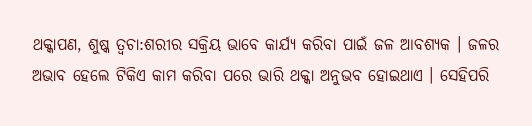ଥକ୍କାପଣ, ଶୁଷ୍କ ତ୍ବଚା:ଶରୀର ସକ୍ରିୟ ଭାବେ କାର୍ଯ୍ୟ କରିବା ପାଇଁ ଜଳ ଆବଶ୍ୟକ । ଜଳର ଅଭାବ ହେଲେ ଟିକିଏ କାମ କରିବା ପରେ ଭାରି ଥକ୍କା ଅନୁଭବ ହୋଇଥାଏ । ସେହିପରି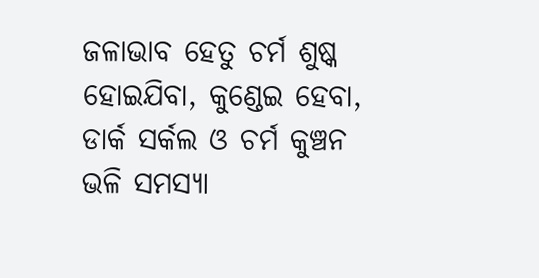ଜଳାଭାବ ହେତୁ ଚର୍ମ ଶୁଷ୍କ ହୋଇଯିବା, କୁଣ୍ଡେଇ ହେବା, ଡାର୍କ ସର୍କଲ ଓ ଚର୍ମ କୁଞ୍ଚନ ଭଳି ସମସ୍ୟା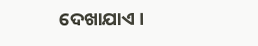ଦେଖାଯାଏ ।